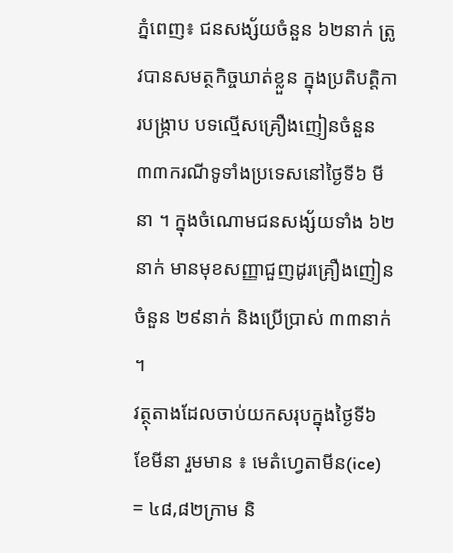ភ្នំពេញ៖ ជនសង្ស័យចំនួន ៦២នាក់ ត្រូវបានសមត្ថកិច្ចឃាត់ខ្លួន ក្នុងប្រតិបត្តិការបង្ក្រាប បទល្មើសគ្រឿងញៀនចំនួន ៣៣ករណីទូទាំងប្រទេសនៅថ្ងៃទី៦ មីនា ។ ក្នុងចំណោមជនសង្ស័យទាំង ៦២នាក់ មានមុខសញ្ញាជួញដូរគ្រឿងញៀន ចំនួន ២៩នាក់ និងប្រើប្រាស់ ៣៣នាក់ ។
វត្ថុតាងដែលចាប់យកសរុបក្នុងថ្ងៃទី៦ ខែមីនា រួមមាន ៖ មេតំហ្វេតាមីន(ice) = ៤៨,៨២ក្រាម និ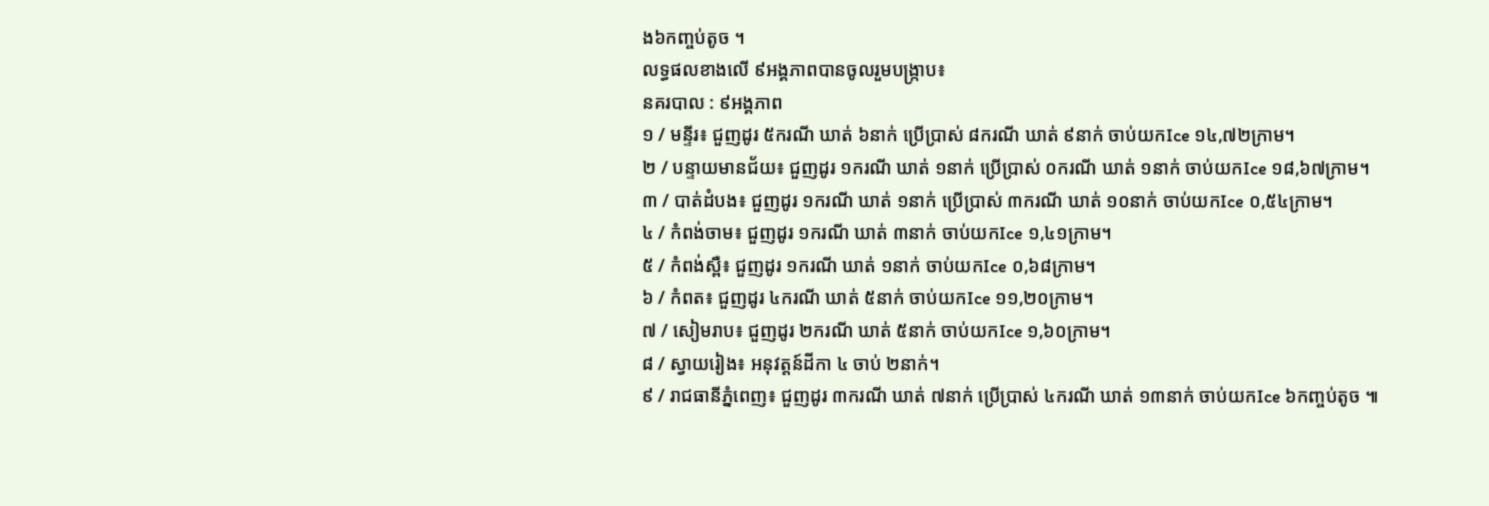ង៦កញ្ចប់តូច ។
លទ្ធផលខាងលើ ៩អង្គភាពបានចូលរួមបង្ក្រាប៖
នគរបាល : ៩អង្គភាព
១ / មន្ទីរ៖ ជួញដូរ ៥ករណី ឃាត់ ៦នាក់ ប្រើប្រាស់ ៨ករណី ឃាត់ ៩នាក់ ចាប់យកIce ១៤,៧២ក្រាម។
២ / បន្ទាយមានជ័យ៖ ជួញដូរ ១ករណី ឃាត់ ១នាក់ ប្រើប្រាស់ ០ករណី ឃាត់ ១នាក់ ចាប់យកIce ១៨,៦៧ក្រាម។
៣ / បាត់ដំបង៖ ជួញដូរ ១ករណី ឃាត់ ១នាក់ ប្រើប្រាស់ ៣ករណី ឃាត់ ១០នាក់ ចាប់យកIce ០,៥៤ក្រាម។
៤ / កំពង់ចាម៖ ជួញដូរ ១ករណី ឃាត់ ៣នាក់ ចាប់យកIce ១,៤១ក្រាម។
៥ / កំពង់ស្ពឺ៖ ជួញដូរ ១ករណី ឃាត់ ១នាក់ ចាប់យកIce ០,៦៨ក្រាម។
៦ / កំពត៖ ជួញដូរ ៤ករណី ឃាត់ ៥នាក់ ចាប់យកIce ១១,២០ក្រាម។
៧ / សៀមរាប៖ ជួញដូរ ២ករណី ឃាត់ ៥នាក់ ចាប់យកIce ១,៦០ក្រាម។
៨ / ស្វាយរៀង៖ អនុវត្តន៍ដីកា ៤ ចាប់ ២នាក់។
៩ / រាជធានីភ្នំពេញ៖ ជួញដូរ ៣ករណី ឃាត់ ៧នាក់ ប្រើប្រាស់ ៤ករណី ឃាត់ ១៣នាក់ ចាប់យកIce ៦កញ្ចប់តូច ៕